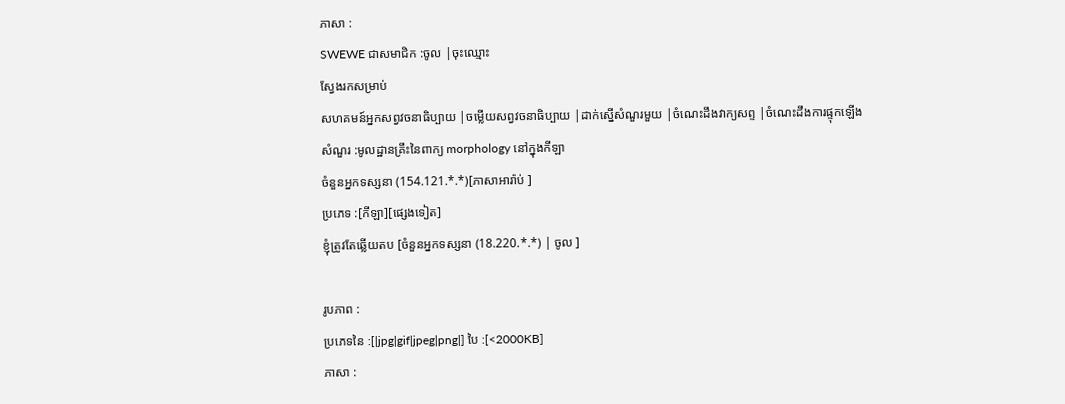ភាសា :
SWEWE ជាសមាជិក :ចូល |ចុះឈ្មោះ
ស្វែងរកសម្រាប់
សហគមន៍អ្នកសព្វវចនាធិប្បាយ |ចម្លើយសព្វវចនាធិប្បាយ |ដាក់ស្នើសំណួរមួយ |ចំណេះដឹងវាក្យសព្ទ |ចំណេះដឹងការផ្ទុកឡើង
សំណួរ :មូលដ្ឋានគ្រឹះនៃពាក្យ morphology នៅក្នុងកីឡា
ចំនួនអ្នកទស្សនា (154.121.*.*)[ភាសាអារ៉ាប់ ]
ប្រភេទ :[កីឡា][ផ្សេងទៀត]
ខ្ញុំត្រូវតែឆ្លើយតប [ចំនួនអ្នកទស្សនា (18.220.*.*) | ចូល ]

រូបភាព :
ប្រភេទនៃ :[|jpg|gif|jpeg|png|] បៃ :[<2000KB]
ភាសា :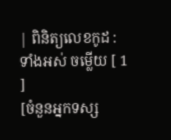| ពិនិត្យលេខកូដ :
ទាំងអស់ ចម្លើយ [ 1 ]
[ចំនួនអ្នកទស្ស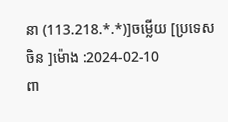នា (113.218.*.*)]ចម្លើយ [ប្រទេសចិន ]ម៉ោង :2024-02-10
ពា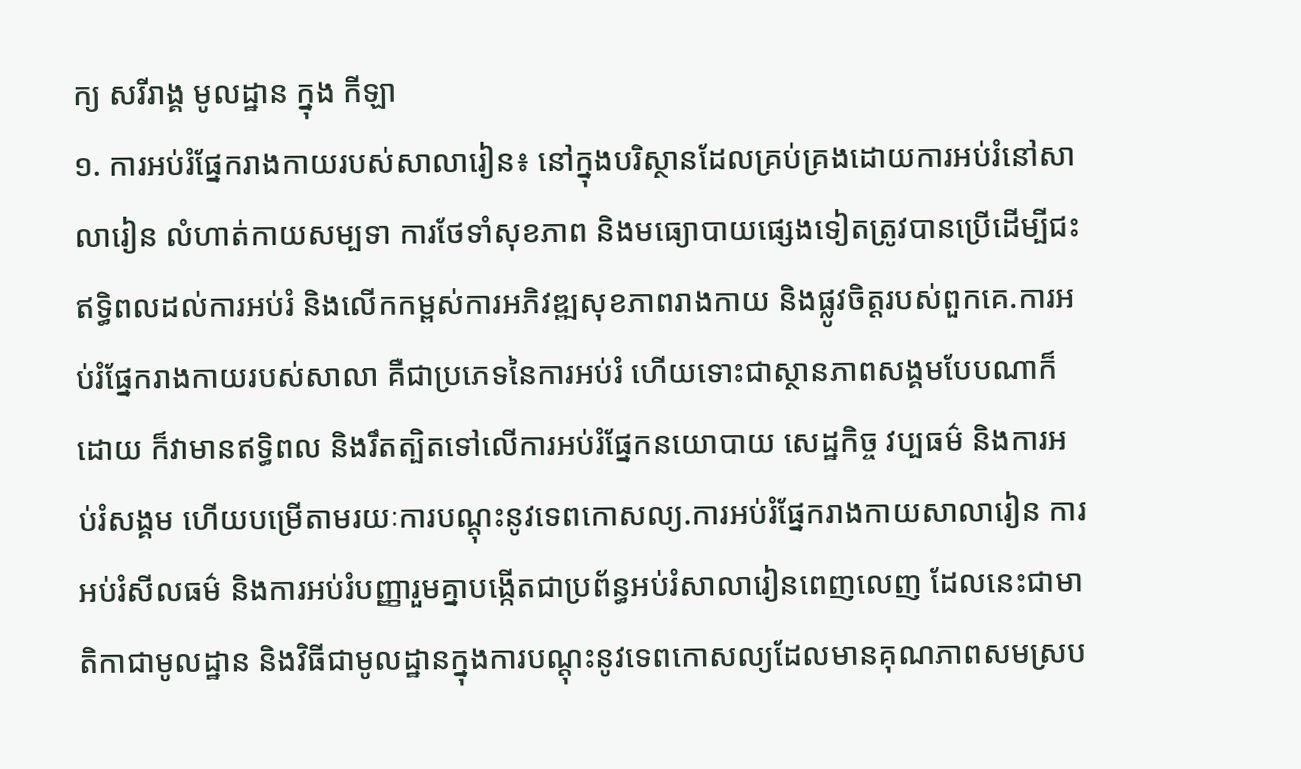ក្យ សរីរាង្គ មូលដ្ឋាន ក្នុង កីឡា
១. ការអប់រំផ្នែករាងកាយរបស់សាលារៀន៖ នៅក្នុងបរិស្ថានដែលគ្រប់គ្រងដោយការអប់រំនៅសាលារៀន លំហាត់កាយសម្បទា ការថែទាំសុខភាព និងមធ្យោបាយផ្សេងទៀតត្រូវបានប្រើដើម្បីជះឥទ្ធិពលដល់ការអប់រំ និងលើកកម្ពស់ការអភិវឌ្ឍសុខភាពរាងកាយ និងផ្លូវចិត្តរបស់ពួកគេ.ការអប់រំផ្នែករាងកាយរបស់សាលា គឺជាប្រភេទនៃការអប់រំ ហើយទោះជាស្ថានភាពសង្គមបែបណាក៏ដោយ ក៏វាមានឥទ្ធិពល និងរឹតត្បិតទៅលើការអប់រំផ្នែកនយោបាយ សេដ្ឋកិច្ច វប្បធម៌ និងការអប់រំសង្គម ហើយបម្រើតាមរយៈការបណ្តុះនូវទេពកោសល្យ.ការអប់រំផ្នែករាងកាយសាលារៀន ការអប់រំសីលធម៌ និងការអប់រំបញ្ញារួមគ្នាបង្កើតជាប្រព័ន្ធអប់រំសាលារៀនពេញលេញ ដែលនេះជាមាតិកាជាមូលដ្ឋាន និងវិធីជាមូលដ្ឋានក្នុងការបណ្តុះនូវទេពកោសល្យដែលមានគុណភាពសមស្រប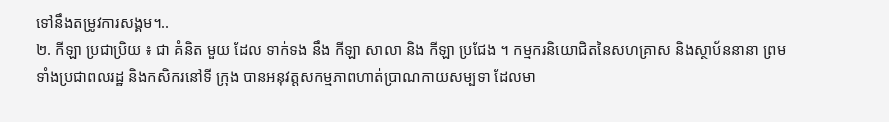ទៅនឹងតម្រូវការសង្គម។..
២. កីឡា ប្រជាប្រិយ ៖ ជា គំនិត មួយ ដែល ទាក់ទង នឹង កីឡា សាលា និង កីឡា ប្រជែង ។ កម្មករនិយោជិតនៃសហគ្រាស និងស្ថាប័ននានា ព្រមទាំងប្រជាពលរដ្ឋ និងកសិករនៅទី ក្រុង បានអនុវត្តសកម្មភាពហាត់ប្រាណកាយសម្បទា ដែលមា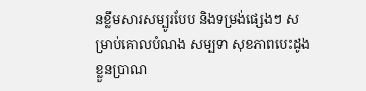នខ្លឹមសារសម្បូរបែប និងទម្រង់ផ្សេងៗ សម្រាប់គោលបំណង សម្បទា សុខភាពបេះដូង ខ្លួនប្រាណ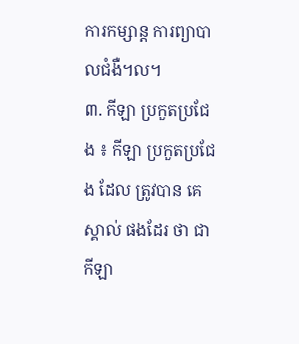ការកម្សាន្ត ការព្យាបាលជំងឺ។ល។
៣. កីឡា ប្រកួតប្រជែង ៖ កីឡា ប្រកួតប្រជែង ដែល ត្រូវបាន គេ ស្គាល់ ផងដែរ ថា ជា កីឡា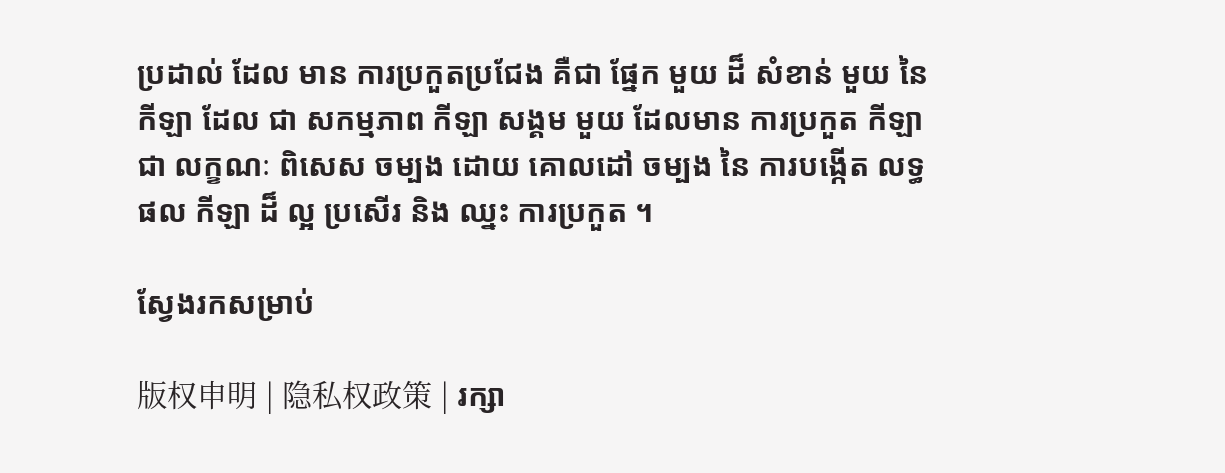ប្រដាល់ ដែល មាន ការប្រកួតប្រជែង គឺជា ផ្នែក មួយ ដ៏ សំខាន់ មួយ នៃ កីឡា ដែល ជា សកម្មភាព កីឡា សង្គម មួយ ដែលមាន ការប្រកួត កីឡា ជា លក្ខណៈ ពិសេស ចម្បង ដោយ គោលដៅ ចម្បង នៃ ការបង្កើត លទ្ធផល កីឡា ដ៏ ល្អ ប្រសើរ និង ឈ្នះ ការប្រកួត ។

ស្វែងរកសម្រាប់

版权申明 | 隐私权政策 | រក្សា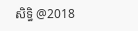សិទ្ធិ @2018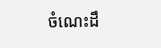ចំណេះដឹ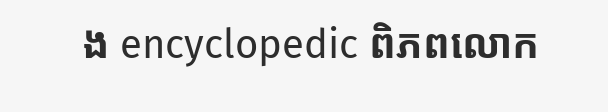ង encyclopedic ពិភពលោក